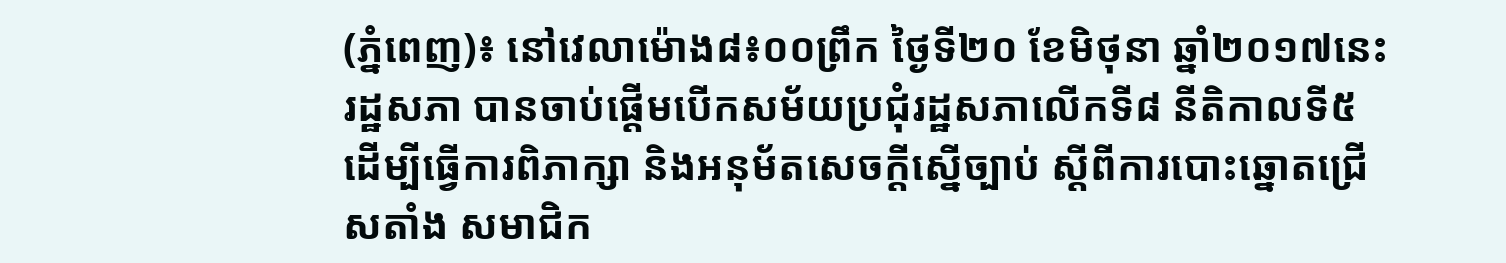(ភ្នំពេញ)៖ នៅវេលាម៉ោង៨៖០០ព្រឹក ថ្ងៃទី២០ ខែមិថុនា ឆ្នាំ២០១៧នេះ រដ្ឋសភា បានចាប់ផ្តើមបើកសម័យប្រជុំរដ្ឋសភាលើកទី៨ នីតិកាលទី៥ ដើម្បីធ្វើការពិភាក្សា និងអនុម័តសេចក្ដីស្នើច្បាប់ ស្ដីពីការបោះឆ្នោតជ្រើសតាំង សមាជិក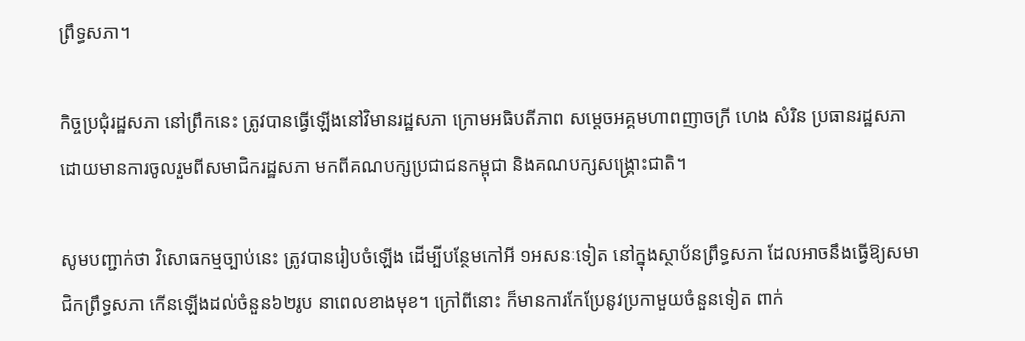ព្រឹទ្ធសភា។

កិច្ចប្រជុំរដ្ឋសភា នៅព្រឹកនេះ ត្រូវបានធ្វើឡើងនៅវិមានរដ្ឋសភា ក្រោមអធិបតីភាព សម្ដេចអគ្គមហាពញាចក្រី ហេង សំរិន ប្រធានរដ្ឋសភា ដោយមានការចូលរួមពីសមាជិករដ្ឋសភា មកពីគណបក្សប្រជាជនកម្ពុជា និងគណបក្សសង្រ្គោះជាតិ។

សូមបញ្ជាក់ថា វិសោធកម្មច្បាប់នេះ ត្រូវបានរៀបចំឡើង ដើម្បីបន្ថែមកៅអី ១អសនៈទៀត នៅក្នុងស្ថាប័នព្រឹទ្ធសភា ដែលអាចនឹងធ្វើឱ្យសមាជិកព្រឹទ្ធសភា កើនឡើងដល់ចំនួន៦២រូប នាពេលខាងមុខ។ ក្រៅពីនោះ ក៏មានការកែប្រែនូវប្រកាមួយចំនួនទៀត ពាក់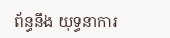ព័ន្ធនឹង យុទ្ធនាការ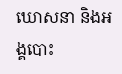ឃោសនា និងអង្គបោះ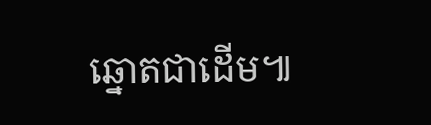ឆ្នោតជាដើម៕